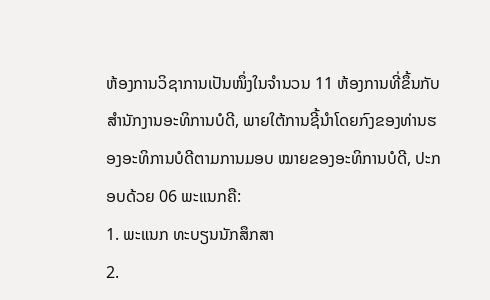ຫ້ອງການວິຊາການເປັນໜຶ່ງໃນຈຳນວນ 11 ຫ້ອງການທີ່ຂຶ້ນກັບສຳນັກງານອະທິການບໍດີ, ພາຍໃຕ້ການຊີ້ນຳໂດຍກົງຂອງທ່ານຮອງອະທິການບໍດີຕາມການມອບ ໝາຍຂອງອະທິການບໍດີ, ປະກອບດ້ວຍ 06 ພະແນກຄື:
1. ພະແນກ ທະບຽນນັກສຶກສາ
2.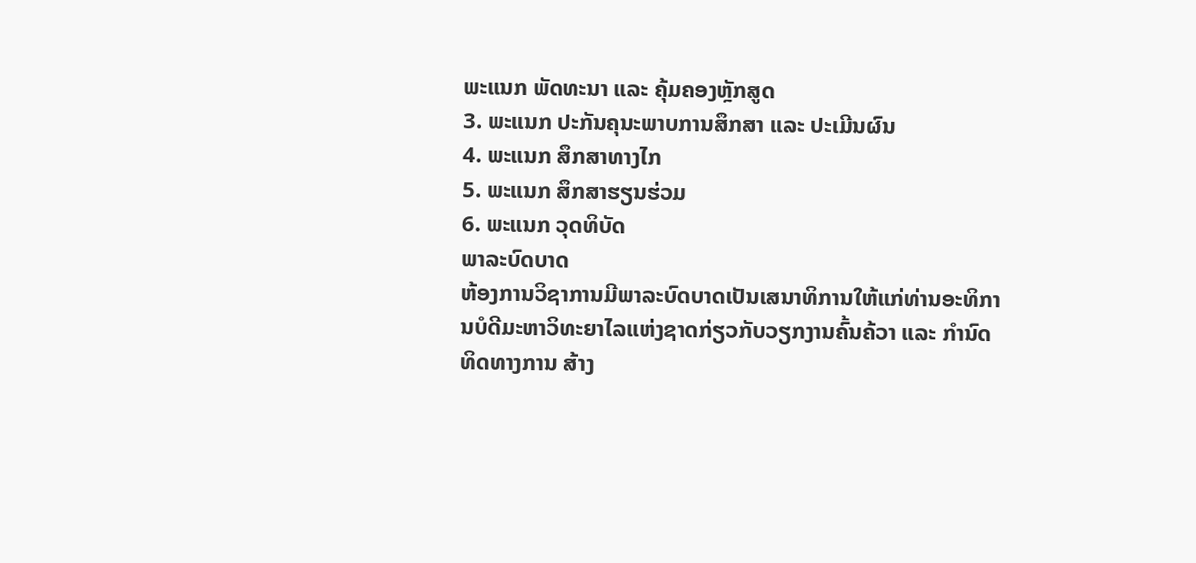ພະແນກ ພັດທະນາ ແລະ ຄຸ້ມຄອງຫຼັກສູດ
3. ພະແນກ ປະກັນຄຸນະພາບການສຶກສາ ແລະ ປະເມີນຜົນ
4. ພະແນກ ສຶກສາທາງໄກ
5. ພະແນກ ສຶກສາຮຽນຮ່ວມ
6. ພະແນກ ວຸດທິບັດ
ພາລະບົດບາດ
ຫ້ອງການວິຊາການມີພາລະບົດບາດເປັນເສນາທິການໃຫ້ແກ່ທ່ານອະທິການບໍດີມະຫາວິທະຍາໄລແຫ່ງຊາດກ່ຽວກັບວຽກງານຄົ້ນຄ້ວາ ແລະ ກຳນົດທິດທາງການ ສ້າງ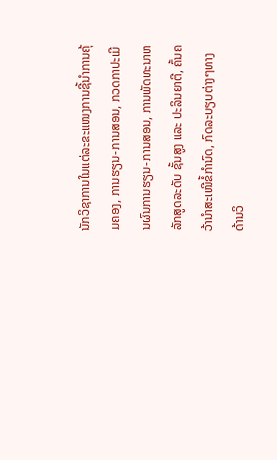ນັກວິຊາການໃນແຕ່ລະຂະແໜງການຊີ້ນຳການຄຸ້ມຄອງ, ການຮຽນ-ການສອນ, ກວດກາປະເມີນຜົນການຮຽນ-ການສອນ, ການພັດທະນາຫລັກສູດລະດັບ ຊັ້ນສູງ ແລະ ປະລິນຍາຕີ, ຄົ້ນຄວ້ານຳສະເໜີຂໍ້ກຳນົດ, ກົດລະບຽບຕ່າງໆທາງດ້ານວິ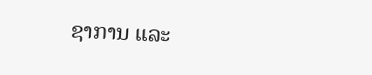ຊາການ ແລະ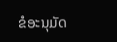ຂໍອະນຸມັດ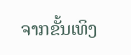ຈາກຂັ້ນເທິງ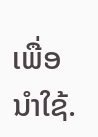ເພື່ອນຳໃຊ້.